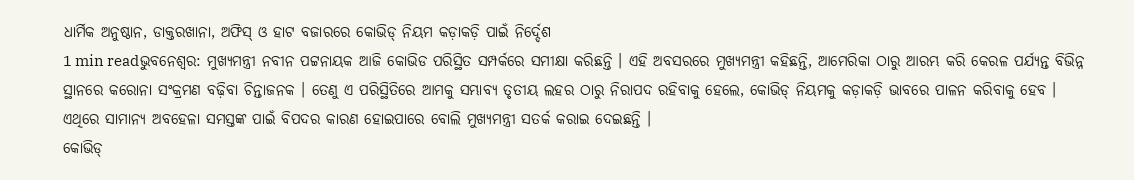ଧାର୍ମିକ ଅନୁଷ୍ଠାନ, ଡାକ୍ତରଖାନା, ଅଫିସ୍ ଓ ହାଟ ବଜାରରେ କୋଭିଡ୍ ନିୟମ କଡ଼ାକଡ଼ି ପାଇଁ ନିର୍ଦ୍ଦେଶ
1 min readଭୁବନେଶ୍ୱର: ମୁଖ୍ୟମନ୍ତ୍ରୀ ନବୀନ ପଟ୍ଟନାୟକ ଆଜି କୋଭିଡ ପରିସ୍ଥିତ ସମ୍ପର୍କରେ ସମୀକ୍ଷା କରିଛନ୍ତି । ଏହି ଅବସରରେ ମୁଖ୍ୟମନ୍ତ୍ରୀ କହିଛନ୍ତି, ଆମେରିକା ଠାରୁ ଆରମ୍ଭ କରି କେରଳ ପର୍ଯ୍ୟନ୍ତ ବିଭିନ୍ନ ସ୍ଥାନରେ କରୋନା ସଂକ୍ରମଣ ବଢ଼ିବା ଚିନ୍ତାଜନକ । ତେଣୁ ଏ ପରିସ୍ଥିତିରେ ଆମକୁ ସମ୍ଭାବ୍ୟ ତୃତୀୟ ଲହର ଠାରୁ ନିରାପଦ ରହିବାକୁ ହେଲେ, କୋଭିଡ୍ ନିୟମକୁ କଡ଼ାକଡ଼ି ଭାବରେ ପାଳନ କରିବାକୁ ହେବ । ଏଥିରେ ସାମାନ୍ୟ ଅବହେଳା ସମସ୍ତଙ୍କ ପାଇଁ ବିପଦର କାରଣ ହୋଇପାରେ ବୋଲି ମୁଖ୍ୟମନ୍ତ୍ରୀ ସତର୍କ କରାଇ ଦେଇଛନ୍ତି ।
କୋଭିଡ୍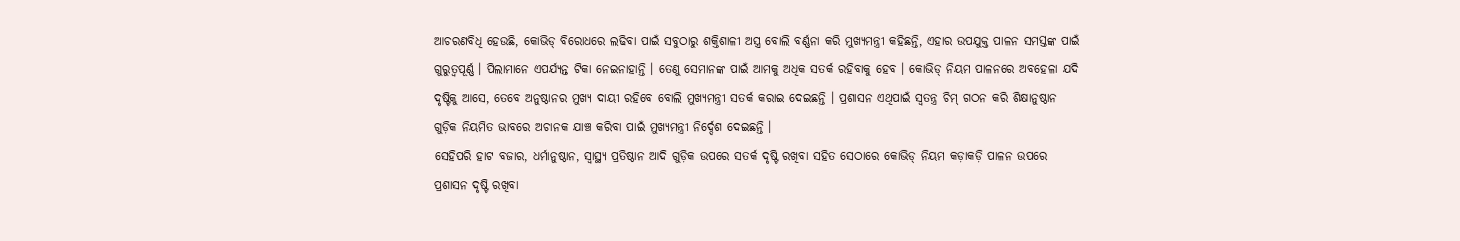ଆଚରଣବିଧି ହେଉଛି, କୋଭିଡ୍ ବିରୋଧରେ ଲଢିବା ପାଇଁ ସବୁଠାରୁ ଶକ୍ତିଶାଳୀ ଅସ୍ତ୍ର ବୋଲି ବର୍ଣ୍ଣନା କରି ମୁଖ୍ୟମନ୍ତ୍ରୀ କହିଛନ୍ତି, ଏହାର ଉପଯୁକ୍ତ ପାଳନ ସମସ୍ତଙ୍କ ପାଇଁ ଗୁରୁତ୍ବପୂର୍ଣ୍ଣ । ପିଲାମାନେ ଏପର୍ଯ୍ୟନ୍ତ ଟିକା ନେଇନାହାନ୍ତି । ତେଣୁ ସେମାନଙ୍କ ପାଇଁ ଆମକୁ ଅଧିକ ସତର୍କ ରହିବାକୁ ହେବ । କୋଭିଡ୍ ନିୟମ ପାଳନରେ ଅବହେଳା ଯଦି ଦୃଷ୍ଟିକୁ ଆସେ, ତେବେ ଅନୁଷ୍ଠାନର ମୁଖ୍ୟ ଦାୟୀ ରହିବେ ବୋଲି ମୁଖ୍ୟମନ୍ତ୍ରୀ ସତର୍କ କରାଇ ଦେଇଛନ୍ତି । ପ୍ରଶାସନ ଏଥିପାଇଁ ସ୍ବତନ୍ତ୍ର ଚିମ୍ ଗଠନ କରି ଶିକ୍ଷାନୁଷ୍ଠାନ ଗୁଡ଼ିକ ନିୟମିତ ଭାବରେ ଅଚାନକ ଯାଞ୍ଚ କରିବା ପାଇଁ ମୁଖ୍ୟମନ୍ତ୍ରୀ ନିର୍ଦ୍ଦେଶ ଦେଇଛନ୍ତି ।
ସେହିପରି ହାଟ ବଜାର, ଧର୍ମାନୁଷ୍ଠାନ, ସ୍ୱାସ୍ଥ୍ୟ ପ୍ରତିଷ୍ଠାନ ଆଦି ଗୁଡ଼ିକ ଉପରେ ସତର୍କ ଦୃଷ୍ଟି ରଖିବା ସହିତ ସେଠାରେ କୋଭିଡ୍ ନିୟମ କଡ଼ାକଡ଼ି ପାଳନ ଉପରେ ପ୍ରଶାସନ ଦୃଷ୍ଟି ରଖିବା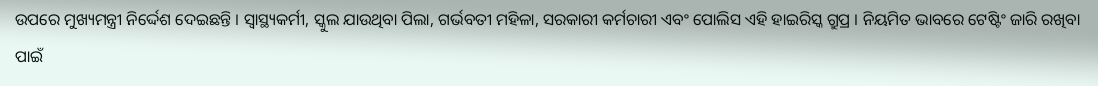ଉପରେ ମୁଖ୍ୟମନ୍ତ୍ରୀ ନିର୍ଦ୍ଦେଶ ଦେଇଛନ୍ତି । ସ୍ବାସ୍ଥ୍ୟକର୍ମୀ, ସ୍କୁଲ ଯାଉଥିବା ପିଲା, ଗର୍ଭବତୀ ମହିଳା, ସରକାରୀ କର୍ମଚାରୀ ଏବଂ ପୋଲିସ ଏହି ହାଇରିସ୍କ ଗ୍ରୁପ୍ର । ନିୟମିତ ଭାବରେ ଟେଷ୍ଟିଂ ଜାରି ରଖିବା ପାଇଁ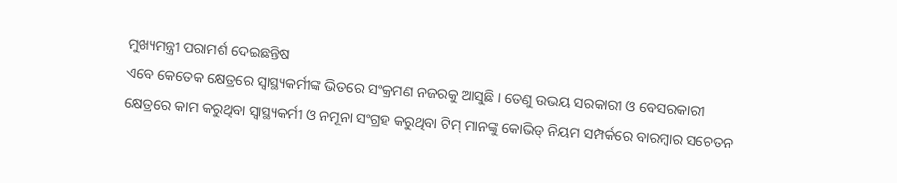ମୁଖ୍ୟମନ୍ତ୍ରୀ ପରାମର୍ଶ ଦେଇଛନ୍ତିଷ
ଏବେ କେତେକ କ୍ଷେତ୍ରରେ ସ୍ବାସ୍ଥ୍ୟକର୍ମୀଙ୍କ ଭିତରେ ସଂକ୍ରମଣ ନଜରକୁ ଆସୁଛି । ତେଣୁ ଉଭୟ ସରକାରୀ ଓ ବେସରକାରୀ କ୍ଷେତ୍ରରେ କାମ କରୁଥିବା ସ୍ୱାସ୍ଥ୍ୟକର୍ମୀ ଓ ନମୂନା ସଂଗ୍ରହ କରୁଥିବା ଟିମ୍ ମାନଙ୍କୁ କୋଭିଡ୍ ନିୟମ ସମ୍ପର୍କରେ ବାରମ୍ବାର ସଚେତନ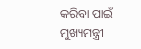କରିବା ପାଇଁ ମୁଖ୍ୟମନ୍ତ୍ରୀ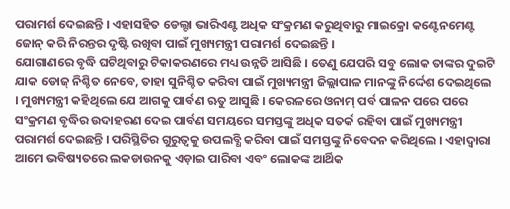ପରାମର୍ଶ ଦେଇଛନ୍ତି । ଏହାସହିତ ଡେଲ୍ଟା ଭାରିଏଣ୍ଟ ଅଧିକ ସଂକ୍ରମଣ କରୁଥିବାରୁ ମାଇକ୍ରୋ କଣ୍ଟେନମେଣ୍ଟ ଜୋନ୍ କରି ନିରନ୍ତର ଦୃଷ୍ଟି ରଖିବା ପାଇଁ ମୁଖ୍ୟମନ୍ତ୍ରୀ ପରାମର୍ଶ ଦେଇଛନ୍ତି ।
ଯୋଗାଣରେ ବୃଦ୍ଧି ଘଟିଥିବାରୁ ଟିକାକରଣରେ ମଧ୍ୟ ଉନ୍ନତି ଆସିଛି । ତେଣୁ ଯେପରି ସବୁ ଲୋକ ତାଙ୍କର ଦୁଇଟି ଯାକ ଡୋଜ୍ ନିଶ୍ଚିତ ନେବେ, ତାହା ସୁନିଶ୍ଚିତ କରିବା ପାଇଁ ମୁଖ୍ୟମନ୍ତ୍ରୀ ଜିଲ୍ଲାପାଳ ମାନଙ୍କୁ ନିର୍ଦ୍ଦେଶ ଦେଇଥିଲେ । ମୁଖ୍ୟମନ୍ତ୍ରୀ କହିଥିଲେ ଯେ ଆଗକୁ ପାର୍ବଣ ଋତୁ ଆସୁଛି । କେରଳରେ ଓନାମ୍ ପର୍ବ ପାଳନ ପରେ ପରେ ସଂକ୍ରମଣ ବୃଦ୍ଧିର ଉଦାହରଣ ଦେଇ ପାର୍ବଣ ସମୟରେ ସମସ୍ତଙ୍କୁ ଅଧିକ ସତର୍କ ରହିବା ପାଇଁ ମୁଖ୍ୟମନ୍ତ୍ରୀ ପରାମର୍ଶ ଦେଇଛନ୍ତି । ପରିସ୍ଥିତିର ଗୁରୁତ୍ୱକୁ ଉପଲବ୍ଧି କରିବା ପାଇଁ ସମସ୍ତଙ୍କୁ ନିବେଦନ କରିଥିଲେ । ଏହାଦ୍ବାରା ଆମେ ଭବିଷ୍ୟତରେ ଲକଡାଉନକୁ ଏଡ଼ାଇ ପାରିବା ଏବଂ ଲୋକଙ୍କ ଆର୍ଥିକ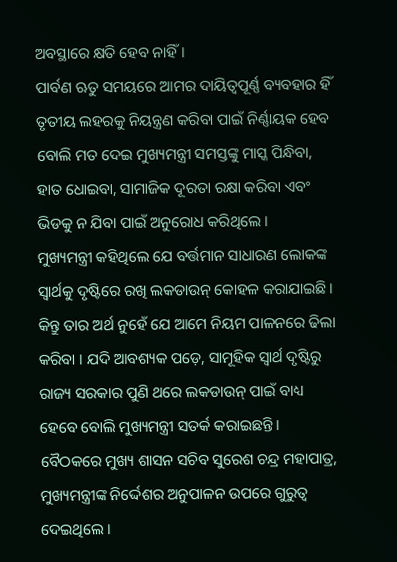ଅବସ୍ଥାରେ କ୍ଷତି ହେବ ନାହିଁ ।
ପାର୍ବଣ ଋତୁ ସମୟରେ ଆମର ଦାୟିତ୍ୱପୂର୍ଣ୍ଣ ବ୍ୟବହାର ହିଁ ତୃତୀୟ ଲହରକୁ ନିୟନ୍ତ୍ରଣ କରିବା ପାଇଁ ନିର୍ଣ୍ଣାୟକ ହେବ ବୋଲି ମତ ଦେଇ ମୁଖ୍ୟମନ୍ତ୍ରୀ ସମସ୍ତଙ୍କୁ ମାସ୍କ ପିନ୍ଧିବା, ହାତ ଧୋଇବା, ସାମାଜିକ ଦୂରତା ରକ୍ଷା କରିବା ଏବଂ ଭିଡକୁ ନ ଯିବା ପାଇଁ ଅନୁରୋଧ କରିଥିଲେ ।
ମୁଖ୍ୟମନ୍ତ୍ରୀ କହିଥିଲେ ଯେ ବର୍ତ୍ତମାନ ସାଧାରଣ ଲୋକଙ୍କ ସ୍ବାର୍ଥକୁ ଦୃଷ୍ଟିରେ ରଖି ଲକଡାଉନ୍ କୋହଳ କରାଯାଇଛି । କିନ୍ତୁ ତାର ଅର୍ଥ ନୁହେଁ ଯେ ଆମେ ନିୟମ ପାଳନରେ ଢିଲା କରିବା । ଯଦି ଆବଶ୍ୟକ ପଡ଼େ, ସାମୂହିକ ସ୍ୱାର୍ଥ ଦୃଷ୍ଟିରୁ ରାଜ୍ୟ ସରକାର ପୁଣି ଥରେ ଲକଡାଉନ୍ ପାଇଁ ବାଧ୍ୟ ହେବେ ବୋଲି ମୁଖ୍ୟମନ୍ତ୍ରୀ ସତର୍କ କରାଇଛନ୍ତି ।
ବୈଠକରେ ମୁଖ୍ୟ ଶାସନ ସଚିବ ସୁରେଶ ଚନ୍ଦ୍ର ମହାପାତ୍ର, ମୁଖ୍ୟମନ୍ତ୍ରୀଙ୍କ ନିର୍ଦ୍ଦେଶର ଅନୁପାଳନ ଉପରେ ଗୁରୁତ୍ବ ଦେଇଥିଲେ ।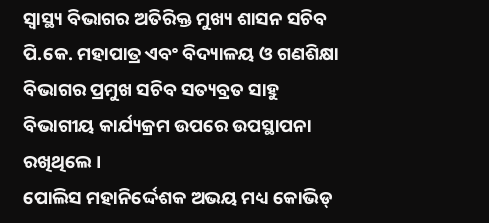ସ୍ୱାସ୍ଥ୍ୟ ବିଭାଗର ଅତିରିକ୍ତ ମୁଖ୍ୟ ଶାସନ ସଚିବ ପି.କେ. ମହାପାତ୍ର ଏବଂ ବିଦ୍ୟାଳୟ ଓ ଗଣଶିକ୍ଷା ବିଭାଗର ପ୍ରମୁଖ ସଚିବ ସତ୍ୟବ୍ରତ ସାହୁ ବିଭାଗୀୟ କାର୍ଯ୍ୟକ୍ରମ ଉପରେ ଉପସ୍ଥାପନା ରଖିଥିଲେ ।
ପୋଲିସ ମହାନିର୍ଦ୍ଦେଶକ ଅଭୟ ମଧ୍ୟ କୋଭିଡ୍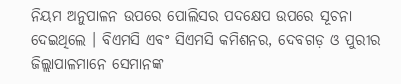ନିୟମ ଅନୁପାଳନ ଉପରେ ପୋଲିସର ପଦକ୍ଷେପ ଉପରେ ସୂଚନା ଦେଇଥିଲେ । ବିଏମସି ଏବଂ ସିଏମସି କମିଶନର, ଦେବଗଡ଼ ଓ ପୁରୀର ଜିଲ୍ଲାପାଳମାନେ ସେମାନଙ୍କ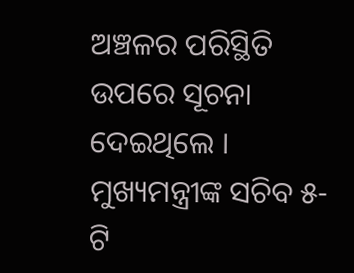ଅଞ୍ଚଳର ପରିସ୍ଥିତି ଉପରେ ସୂଚନା ଦେଇଥିଲେ । ମୁଖ୍ୟମନ୍ତ୍ରୀଙ୍କ ସଚିବ ୫-ଟି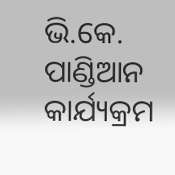ଭି.କେ. ପାଣ୍ଡିଆନ କାର୍ଯ୍ୟକ୍ରମ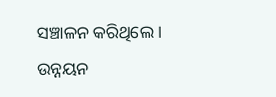ସଞ୍ଚାଳନ କରିଥିଲେ । ଉନ୍ନୟନ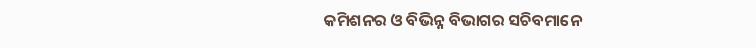କମିଶନର ଓ ବିଭିନ୍ନ ବିଭାଗର ସଚିବମାନେ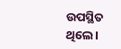ଉପସ୍ଥିତ ଥିଲେ।